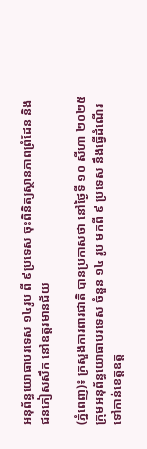អនុព័ន្ធយោធាបរទេស ១៤រូប ពី ៩ប្រទេស ចុះពិនិត្យស្ថានភាពព្រំដែន និងជនភៀសសឹក នៅឧត្តរមានជ័យ

(ភ្នំពេញ)៖ ក្រសួងការពារជាតិ បានប្រកាសថា នៅថ្ងៃទី ១០ សីហា ២០២៥ ក្រុមអនុព័ន្ធយោធាបរទេស ចំនួន ១៤ រូប មកពី ៩ ប្រទេស នឹងធ្វើដំណើរទៅកាន់ខេត្តឧត្ត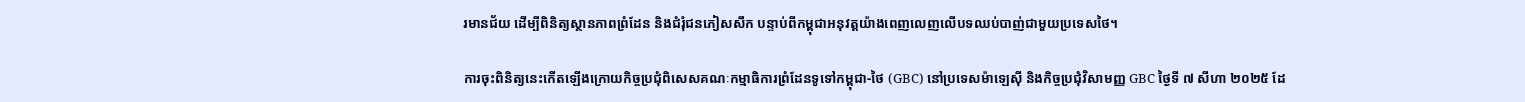រមានជ័យ ដើម្បីពិនិត្យស្ថានភាពព្រំដែន និងជំរុំជនភៀសសឹក បន្ទាប់ពីកម្ពុជាអនុវត្តយ៉ាងពេញលេញលើបទឈប់បាញ់ជាមួយប្រទេសថៃ។

ការចុះពិនិត្យនេះកើតឡើងក្រោយកិច្ចប្រជុំពិសេសគណៈកម្មាធិការព្រំដែនទូទៅកម្ពុជា-ថៃ (GBC) នៅប្រទេសម៉ាឡេស៊ី និងកិច្ចប្រជុំវិសាមញ្ញ GBC ថ្ងៃទី ៧ សីហា ២០២៥ ដែ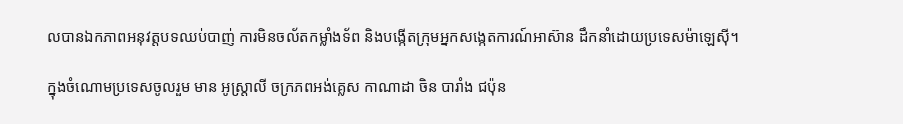លបានឯកភាពអនុវត្តបទឈប់បាញ់ ការមិនចល័តកម្លាំងទ័ព និងបង្កើតក្រុមអ្នកសង្កេតការណ៍អាស៊ាន ដឹកនាំដោយប្រទេសម៉ាឡេស៊ី។

ក្នុងចំណោមប្រទេសចូលរួម មាន អូស្ត្រាលី ចក្រភពអង់គ្លេស កាណាដា ចិន បារាំង ជប៉ុន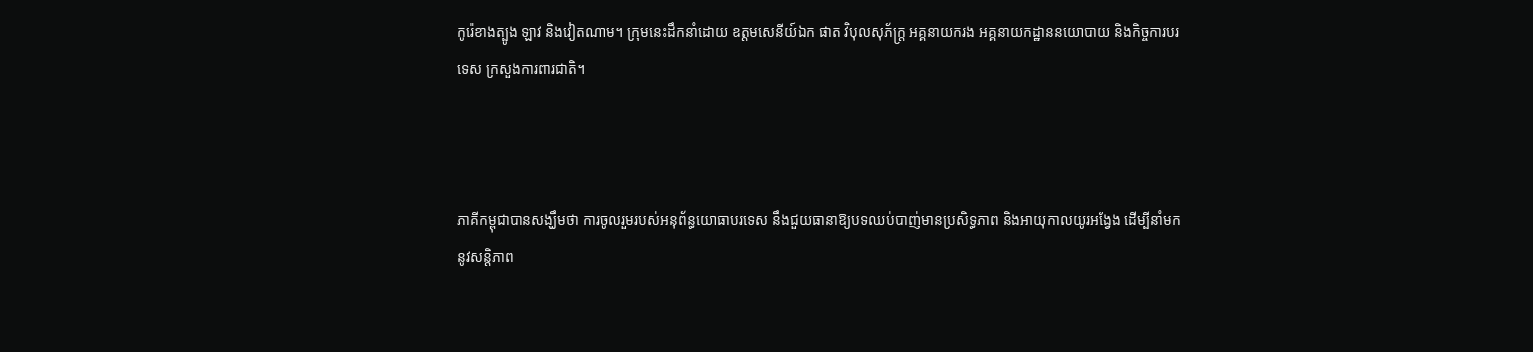កូរ៉េខាងត្បូង ឡាវ និងវៀតណាម។ ក្រុមនេះដឹកនាំដោយ ឧត្តមសេនីយ៍ឯក ផាត វិបុលសុភ័ក្ត្រ អគ្គនាយករង អគ្គនាយកដ្ឋាននយោបាយ និងកិច្ចការបរទេស ក្រសួងការពារជាតិ។



ភាគីកម្ពុជាបានសង្ឃឹមថា ការចូលរួមរបស់អនុព័ន្ធយោធាបរទេស នឹងជួយធានាឱ្យបទឈប់បាញ់មានប្រសិទ្ធភាព និងអាយុកាលយូរអង្វែង ដើម្បីនាំមកនូវសន្តិភាព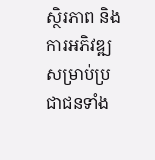ស្ថិរភាព និងការអភិវឌ្ឍសម្រាប់ប្រជាជនទាំង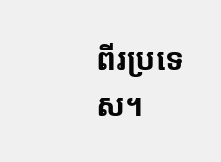ពីរប្រទេស។